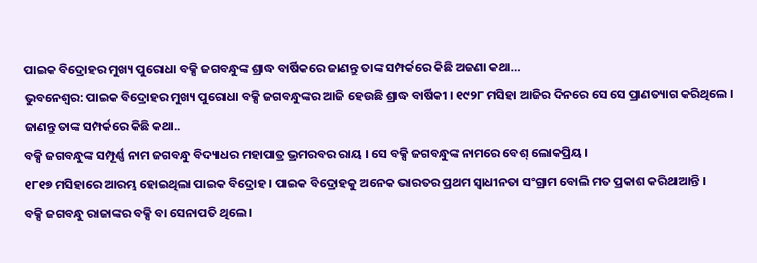ପାଇକ ବିଦ୍ରୋହର ମୁଖ୍ୟ ପୁରୋଧା ବକ୍ସି ଜଗବନ୍ଧୁଙ୍କ ଶ୍ରାଦ୍ଧ ବାର୍ଷିକରେ ଜାଣନ୍ତୁ ତାଙ୍କ ସମ୍ପର୍କରେ କିଛି ଅଜଣା କଥା…
ଭୁବନେଶ୍ୱର: ପାଇକ ବିଦ୍ରୋହର ମୁଖ୍ୟ ପୁରୋଧା ବକ୍ସି ଜଗବନ୍ଧୁଙ୍କର ଆଜି ହେଉଛି ଶ୍ରାଦ୍ଧ ବାର୍ଷିକୀ । ୧୯୨୮ ମସିହା ଆଜିର ଦିନରେ ସେ ସେ ପ୍ରାଣତ୍ୟାଗ କରିଥିଲେ । ଜାଣନ୍ତୁ ତାଙ୍କ ସମ୍ପର୍କରେ କିଛି କଥା..
ବକ୍ସି ଜଗବନ୍ଧୁଙ୍କ ସମ୍ପୂର୍ଣ୍ଣ ନାମ ଜଗବନ୍ଧୁ ବିଦ୍ୟାଧର ମହାପାତ୍ର ଭ୍ରମରବର ରାୟ । ସେ ବକ୍ସି ଜଗବନ୍ଧୁଙ୍କ ନାମରେ ବେଶ୍ ଲୋକପ୍ରିୟ ।
୧୮୧୭ ମସିହାରେ ଆରମ୍ଭ ହୋଇଥିଲା ପାଇକ ବିଦ୍ରୋହ । ପାଇକ ବିଦ୍ରୋହକୁ ଅନେକ ଭାରତର ପ୍ରଥମ ସ୍ୱାଧୀନତା ସଂଗ୍ରାମ ବୋଲି ମତ ପ୍ରକାଶ କରିଥାଆନ୍ତି ।
ବକ୍ସି ଜଗବନ୍ଧୁ ରାଜାଙ୍କର ବକ୍ସି ବା ସେନାପତି ଥିଲେ ।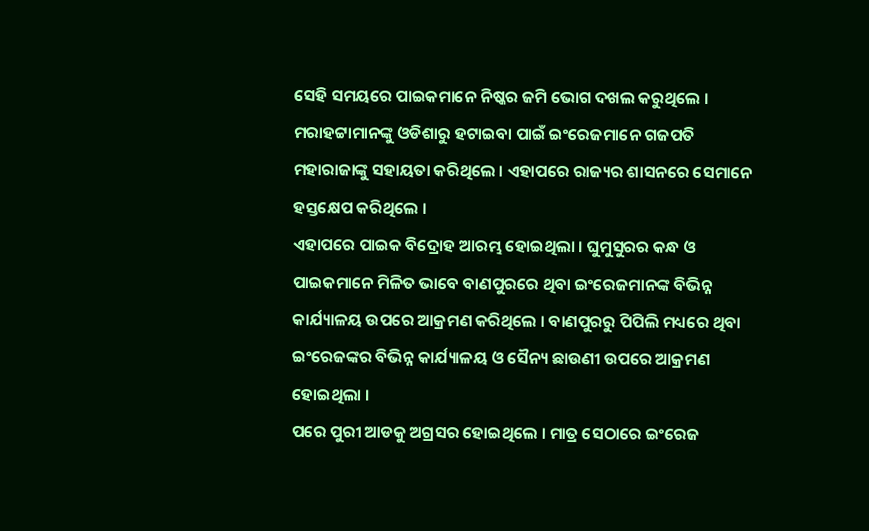ସେହି ସମୟରେ ପାଇକମାନେ ନିଷ୍କର ଜମି ଭୋଗ ଦଖଲ କରୁଥିଲେ ।
ମରାହଟ୍ଟାମାନଙ୍କୁ ଓଡିଶାରୁ ହଟାଇବା ପାଇଁ ଇଂରେଜମାନେ ଗଜପତି ମହାରାଜାଙ୍କୁ ସହାୟତା କରିଥିଲେ । ଏହାପରେ ରାଜ୍ୟର ଶାସନରେ ସେମାନେ ହସ୍ତକ୍ଷେପ କରିଥିଲେ ।
ଏହାପରେ ପାଇକ ବିଦ୍ରୋହ ଆରମ୍ଭ ହୋଇଥିଲା । ଘୁମୁସୁରର କନ୍ଧ ଓ ପାଇକମାନେ ମିଳିତ ଭାବେ ବାଣପୁରରେ ଥିବା ଇଂରେଜମାନଙ୍କ ବିଭିନ୍ନ କାର୍ଯ୍ୟାଳୟ ଉପରେ ଆକ୍ରମଣ କରିଥିଲେ । ବାଣପୁରରୁ ପିପିଲି ମଧ୍ୟରେ ଥିବା ଇଂରେଜଙ୍କର ବିଭିନ୍ନ କାର୍ଯ୍ୟାଳୟ ଓ ସୈନ୍ୟ ଛାଉଣୀ ଉପରେ ଆକ୍ରମଣ ହୋଇଥିଲା ।
ପରେ ପୁରୀ ଆଡକୁ ଅଗ୍ରସର ହୋଇଥିଲେ । ମାତ୍ର ସେଠାରେ ଇଂରେଜ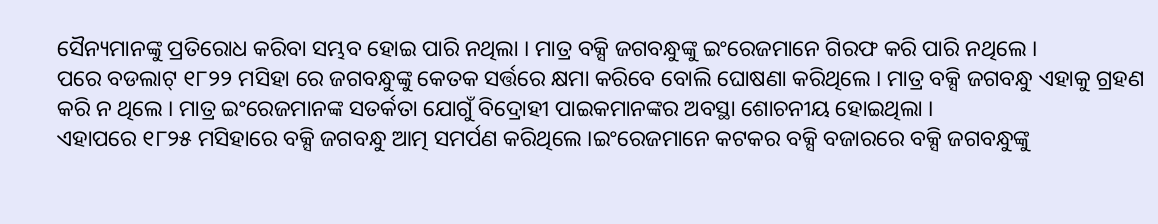ସୈନ୍ୟମାନଙ୍କୁ ପ୍ରତିରୋଧ କରିବା ସମ୍ଭବ ହୋଇ ପାରି ନଥିଲା । ମାତ୍ର ବକ୍ସି ଜଗବନ୍ଧୁଙ୍କୁ ଇଂରେଜମାନେ ଗିରଫ କରି ପାରି ନଥିଲେ ।
ପରେ ବଡଲାଟ୍ ୧୮୨୨ ମସିହା ରେ ଜଗବନ୍ଧୁଙ୍କୁ କେତକ ସର୍ତ୍ତରେ କ୍ଷମା କରିବେ ବୋଲି ଘୋଷଣା କରିଥିଲେ । ମାତ୍ର ବକ୍ସି ଜଗବନ୍ଧୁ ଏହାକୁ ଗ୍ରହଣ କରି ନ ଥିଲେ । ମାତ୍ର ଇଂରେଜମାନଙ୍କ ସତର୍କତା ଯୋଗୁଁ ବିଦ୍ରୋହୀ ପାଇକମାନଙ୍କର ଅବସ୍ଥା ଶୋଚନୀୟ ହୋଇଥିଲା ।
ଏହାପରେ ୧୮୨୫ ମସିହାରେ ବକ୍ସି ଜଗବନ୍ଧୁ ଆତ୍ମ ସମର୍ପଣ କରିଥିଲେ ।ଇଂରେଜମାନେ କଟକର ବକ୍ସି ବଜାରରେ ବକ୍ସି ଜଗବନ୍ଧୁଙ୍କୁ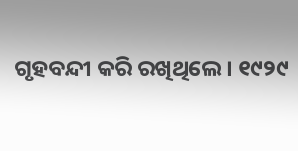ଗୃହବନ୍ଦୀ କରି ରଖିଥିଲେ। ୧୯୨୯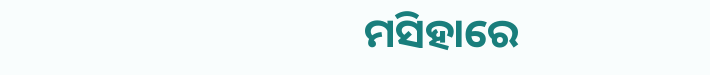ମସିହାରେ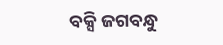ବକ୍ସି ଜଗବନ୍ଧୁ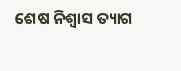ଶେଷ ନିଶ୍ୱାସ ତ୍ୟାଗ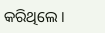କରିଥିଲେ ।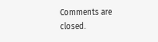Comments are closed.